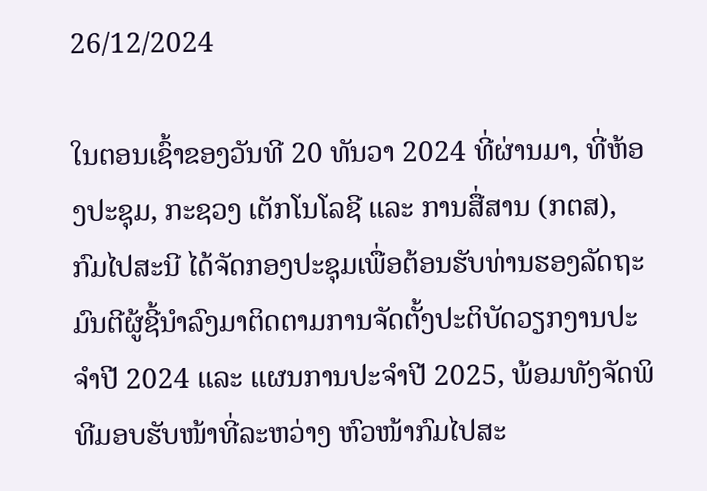26/12/2024

ໃນຕອນເຊົ້າຂອງວັນທີ 20 ທັນວາ 2024 ທີ່ຜ່ານມາ, ທີ່ຫ້ອງປະຊຸມ, ກະຊວງ ເຕັກໂນໂລຊີ ແລະ ການສື່ສານ (ກຕສ), ກົມໄປສະນີ ໄດ້ຈັດກອງປະຊຸມເພື່ອຕ້ອນຮັບທ່ານຮອງລັດຖະມົນຕີຜູ້ຊີ້ນຳລົງມາຕິດຕາມການຈັດຕັ້ງປະຕິບັດວຽກງານປະຈຳປີ 2024 ແລະ ແຜນການປະຈຳປີ 2025, ພ້ອມທັງຈັດພິທີມອບຮັບໜ້າທີ່ລະຫວ່າງ ຫົວໜ້າກົມໄປສະ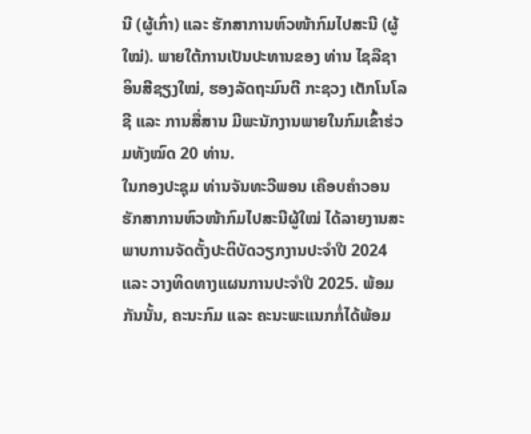ນີ (ຜູ້ເກົ່າ) ແລະ ຮັກສາການຫົວໜ້າກົມໄປສະນີ (ຜູ້ໃໝ່). ພາຍໃຕ້ການເປັນປະທານຂອງ ທ່ານ ໄຊລືຊາ ອິນສີຊຽງໃໝ່, ຮອງລັດຖະມົນຕີ ກະຊວງ ເຕັກໂນໂລຊີ ແລະ ການສື່ສານ ມີພະນັກງານພາຍໃນກົມເຂົ້າຮ່ວມທັງໝົດ 20 ທ່ານ.
ໃນກອງປະຊຸມ ທ່ານຈັນທະວີພອນ ເຄືອບຄໍາວອນ ຮັກສາການຫົວໜ້າກົມໄປສະນີຜູ້ໃໝ່ ໄດ້ລາຍງານສະພາບການຈັດຕັ້ງປະຕິບັດວຽກງານປະຈຳປີ 2024 ແລະ ວາງທິດທາງແຜນການປະຈຳປີ 2025. ພ້ອມກັນນັ້ນ, ຄະນະກົມ ແລະ ຄະນະພະແນກກໍ່ໄດ້ພ້ອມ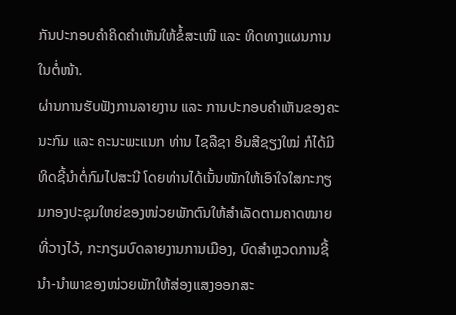ກັນປະກອບຄຳຄິດຄຳເຫັນໃຫ້ຂໍ້ສະເໜີ ແລະ ທິດທາງແຜນການໃນຕໍ່ໜ້າ.
ຜ່ານການຮັບຟັງການລາຍງານ ແລະ ການປະກອບຄຳເຫັນຂອງຄະນະກົມ ແລະ ຄະນະພະແນກ ທ່ານ ໄຊລືຊາ ອິນສີຊຽງໃໝ່ ກໍໄດ້ມີທິດຊີ້ນຳຕໍ່ກົມໄປສະນີ ໂດຍທ່ານໄດ້ເນັ້ນໜັກໃຫ້ເອົາໃຈໃສກະກຽມກອງປະຊຸມໃຫຍ່ຂອງໜ່ວຍພັກຕົນໃຫ້ສຳເລັດຕາມຄາດໝາຍທີ່ວາງໄວ້, ກະກຽມບົດລາຍງານການເມືອງ, ບົດສຳຫຼວດການຊີ້ນຳ-ນຳພາຂອງໜ່ວຍພັກໃຫ້ສ່ອງແສງອອກສະ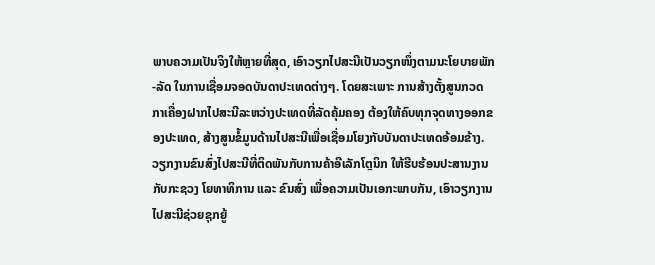ພາບຄວາມເປັນຈິງໃຫ້ຫຼາຍທີ່ສຸດ, ເອົາວຽກໄປສະນີເປັນວຽກໜຶ່ງຕາມນະໂຍບາຍພັກ-ລັດ ໃນການເຊື່ອມຈອດບັນດາປະເທດຕ່າງໆ. ໂດຍສະເພາະ ການສ້າງຕັ້ງສູນກວດກາເຄື່ອງຝາກໄປສະນີລະຫວ່າງປະເທດທີ່ລັດຄຸ້ມຄອງ ຕ້ອງໃຫ້ຄົບທຸກຈຸດທາງອອກຂອງປະເທດ, ສ້າງສູນຂໍ້ມູນດ້ານໄປສະນີເພື່ອເຊື່ອມໂຍງກັບບັນດາປະເທດອ້ອມຂ້າງ. ວຽກງານຂົນສົ່ງໄປສະນີທີ່ຕິດພັນກັບການຄ້າອີເລັກໂຕຼນິກ ໃຫ້ຮີບຮ້ອນປະສານງານກັບກະຊວງ ໂຍທາທິການ ແລະ ຂົນສົ່ງ ເພື່ອຄວາມເປັນເອກະພາບກັນ, ເອົາວຽກງານໄປສະນີຊ່ວຍຊຸກຍູ້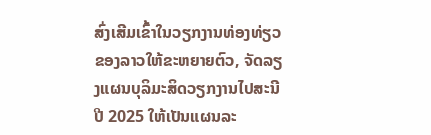ສົ່ງເສີມເຂົ້າໃນວຽກງານທ່ອງທ່ຽວຂອງລາວໃຫ້ຂະຫຍາຍຕົວ, ຈັດລຽງແຜນບຸລິມະສິດວຽກງານໄປສະນີ ປີ 2025 ໃຫ້ເປັນແຜນລະ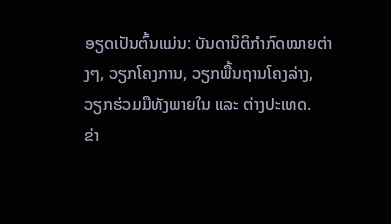ອຽດເປັນຕົ້ນແມ່ນ: ບັນດານິຕິກຳກົດໝາຍຕ່າງໆ, ວຽກໂຄງການ, ວຽກພື້ນຖານໂຄງລ່າງ, ວຽກຮ່ວມມືທັງພາຍໃນ ແລະ ຕ່າງປະເທດ.
ຂ່າ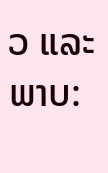ວ ແລະ ພາບ: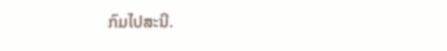ກົມໄປສະນີ.